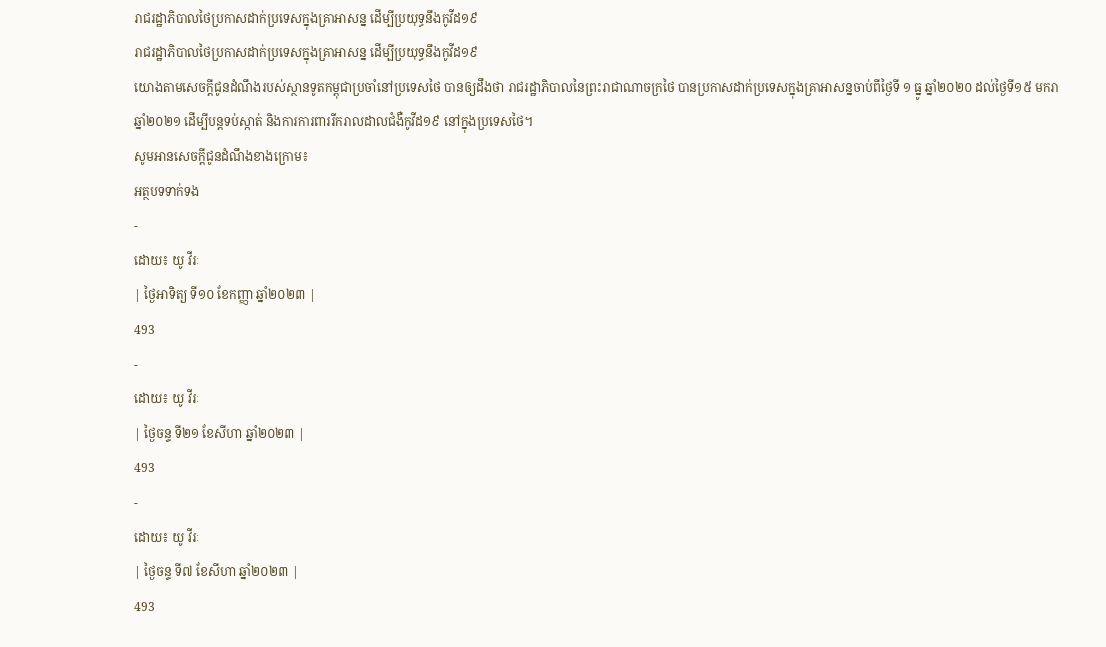រាជរដ្ឋាភិបាលថៃប្រកាសដាក់ប្រទេសក្នុងគ្រាអាសន្ន ដើម្បីប្រយុទ្ធនឹងកូវីដ១៩
រាជរដ្ឋាភិបាលថៃប្រកាសដាក់ប្រទេសក្នុងគ្រាអាសន្ន ដើម្បីប្រយុទ្ធនឹងកូវីដ១៩
យោងតាមសេចក្ដីជូនដំណឹងរបស់ស្ថានទូតកម្ពុជាប្រចាំនៅប្រទេសថៃ បានឲ្យដឹងថា រាជរដ្ឋាភិបាលនៃព្រះរាជាណាចក្រថៃ បានប្រកាសដាក់ប្រទេសក្នុងគ្រាអាសន្នចាប់ពីថ្ងៃទី ១ ធ្នូ ឆ្នាំ២០២០ ដល់ថ្ងៃទី១៥ មករា ឆ្នាំ២០២១ ដើម្បីបន្តទប់ស្កាត់ និងការការពាររីករាលដាលជំងឺកូវីដ១៩ នៅក្នុងប្រទេសថៃ។
សូមអានសេចក្ដីជូនដំណឹងខាងក្រោម៖
អត្ថបទទាក់ទង
-
ដោយ៖ យូ វីរៈ
| ថ្ងៃអាទិត្យ ទី១០ ខែកញ្ញា ឆ្នាំ២០២៣ |
493
-
ដោយ៖ យូ វីរៈ
| ថ្ងៃចន្ទ ទី២១ ខែសីហា ឆ្នាំ២០២៣ |
493
-
ដោយ៖ យូ វីរៈ
| ថ្ងៃចន្ទ ទី៧ ខែសីហា ឆ្នាំ២០២៣ |
493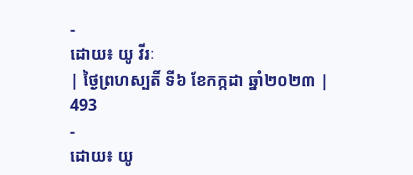-
ដោយ៖ យូ វីរៈ
| ថ្ងៃព្រហស្បតិ៍ ទី៦ ខែកក្កដា ឆ្នាំ២០២៣ |
493
-
ដោយ៖ យូ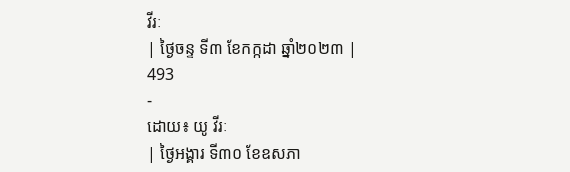វីរៈ
| ថ្ងៃចន្ទ ទី៣ ខែកក្កដា ឆ្នាំ២០២៣ |
493
-
ដោយ៖ យូ វីរៈ
| ថ្ងៃអង្គារ ទី៣០ ខែឧសភា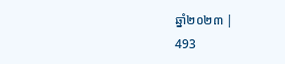ឆ្នាំ២០២៣ |
493